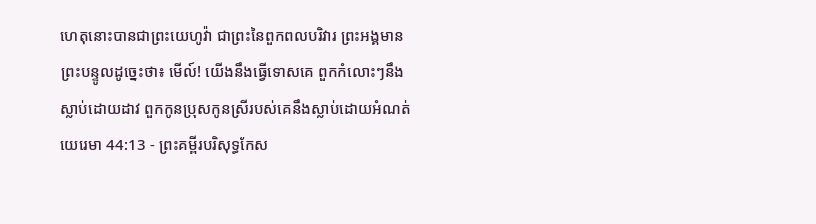ហេតុនោះបានជាព្រះយេហូវ៉ា ជាព្រះនៃពួកពលបរិវារ ព្រះអង្គមានព្រះបន្ទូលដូច្នេះថា៖ មើល៍! យើងនឹងធ្វើទោសគេ ពួកកំលោះៗនឹងស្លាប់ដោយដាវ ពួកកូនប្រុសកូនស្រីរបស់គេនឹងស្លាប់ដោយអំណត់
យេរេមា 44:13 - ព្រះគម្ពីរបរិសុទ្ធកែស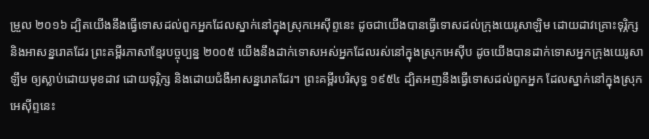ម្រួល ២០១៦ ដ្បិតយើងនឹងធ្វើទោសដល់ពួកអ្នកដែលស្នាក់នៅក្នុងស្រុកអេស៊ីព្ទនេះ ដូចជាយើងបានធ្វើទោសដល់ក្រុងយេរូសាឡិម ដោយដាវគ្រោះទុរ្ភិក្ស និងអាសន្នរោគដែរ ព្រះគម្ពីរភាសាខ្មែរបច្ចុប្បន្ន ២០០៥ យើងនឹងដាក់ទោសអស់អ្នកដែលរស់នៅក្នុងស្រុកអេស៊ីប ដូចយើងបានដាក់ទោសអ្នកក្រុងយេរូសាឡឹម ឲ្យស្លាប់ដោយមុខដាវ ដោយទុរ្ភិក្ស និងដោយជំងឺអាសន្នរោគដែរ។ ព្រះគម្ពីរបរិសុទ្ធ ១៩៥៤ ដ្បិតអញនឹងធ្វើទោសដល់ពួកអ្នក ដែលស្នាក់នៅក្នុងស្រុកអេស៊ីព្ទនេះ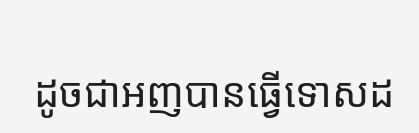ដូចជាអញបានធ្វើទោសដ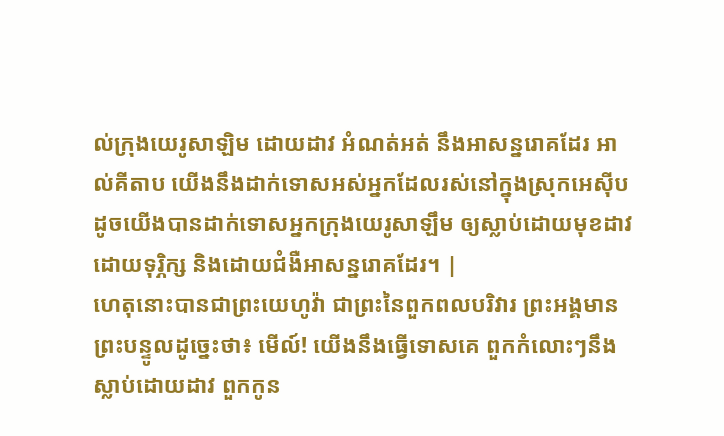ល់ក្រុងយេរូសាឡិម ដោយដាវ អំណត់អត់ នឹងអាសន្នរោគដែរ អាល់គីតាប យើងនឹងដាក់ទោសអស់អ្នកដែលរស់នៅក្នុងស្រុកអេស៊ីប ដូចយើងបានដាក់ទោសអ្នកក្រុងយេរូសាឡឹម ឲ្យស្លាប់ដោយមុខដាវ ដោយទុរ្ភិក្ស និងដោយជំងឺអាសន្នរោគដែរ។ |
ហេតុនោះបានជាព្រះយេហូវ៉ា ជាព្រះនៃពួកពលបរិវារ ព្រះអង្គមានព្រះបន្ទូលដូច្នេះថា៖ មើល៍! យើងនឹងធ្វើទោសគេ ពួកកំលោះៗនឹងស្លាប់ដោយដាវ ពួកកូន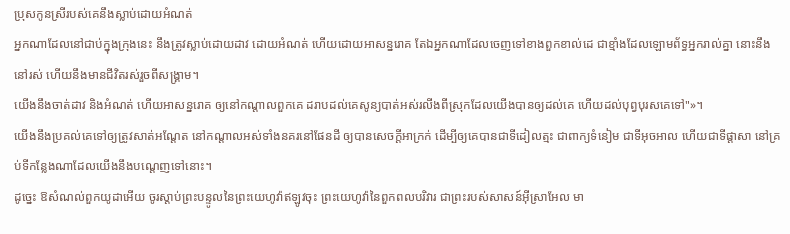ប្រុសកូនស្រីរបស់គេនឹងស្លាប់ដោយអំណត់
អ្នកណាដែលនៅជាប់ក្នុងក្រុងនេះ នឹងត្រូវស្លាប់ដោយដាវ ដោយអំណត់ ហើយដោយអាសន្នរោគ តែឯអ្នកណាដែលចេញទៅខាងពួកខាល់ដេ ជាខ្មាំងដែលឡោមព័ទ្ធអ្នករាល់គ្នា នោះនឹងនៅរស់ ហើយនឹងមានជីវិតរស់រួចពីសង្គ្រាម។
យើងនឹងចាត់ដាវ និងអំណត់ ហើយអាសន្នរោគ ឲ្យនៅកណ្ដាលពួកគេ ដរាបដល់គេសូន្យបាត់អស់រលីងពីស្រុកដែលយើងបានឲ្យដល់គេ ហើយដល់បុព្វបុរសគេទៅ"»។
យើងនឹងប្រគល់គេទៅឲ្យត្រូវសាត់អណ្តែត នៅកណ្ដាលអស់ទាំងនគរនៅផែនដី ឲ្យបានសេចក្ដីអាក្រក់ ដើម្បីឲ្យគេបានជាទីដៀលត្មះ ជាពាក្យទំនៀម ជាទីអុចអាល ហើយជាទីផ្ដាសា នៅគ្រប់ទីកន្លែងណាដែលយើងនឹងបណ្តេញទៅនោះ។
ដូច្នេះ ឱសំណល់ពួកយូដាអើយ ចូរស្តាប់ព្រះបន្ទូលនៃព្រះយេហូវ៉ាឥឡូវចុះ ព្រះយេហូវ៉ានៃពួកពលបរិវារ ជាព្រះរបស់សាសន៍អ៊ីស្រាអែល មា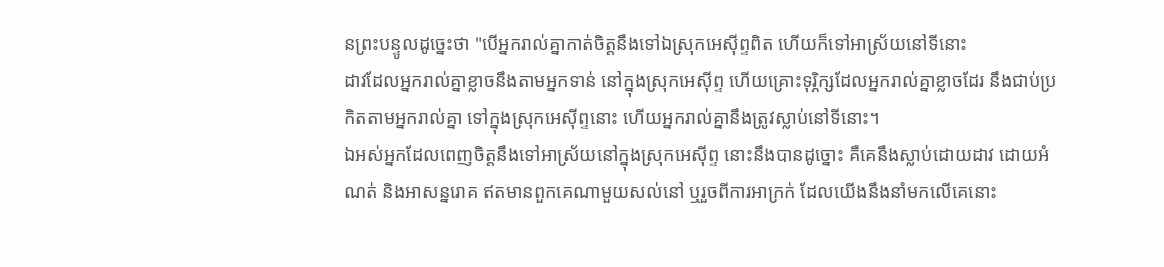នព្រះបន្ទូលដូច្នេះថា "បើអ្នករាល់គ្នាកាត់ចិត្តនឹងទៅឯស្រុកអេស៊ីព្ទពិត ហើយក៏ទៅអាស្រ័យនៅទីនោះ
ដាវដែលអ្នករាល់គ្នាខ្លាចនឹងតាមអ្នកទាន់ នៅក្នុងស្រុកអេស៊ីព្ទ ហើយគ្រោះទុរ្ភិក្សដែលអ្នករាល់គ្នាខ្លាចដែរ នឹងជាប់ប្រកិតតាមអ្នករាល់គ្នា ទៅក្នុងស្រុកអេស៊ីព្ទនោះ ហើយអ្នករាល់គ្នានឹងត្រូវស្លាប់នៅទីនោះ។
ឯអស់អ្នកដែលពេញចិត្តនឹងទៅអាស្រ័យនៅក្នុងស្រុកអេស៊ីព្ទ នោះនឹងបានដូច្នោះ គឺគេនឹងស្លាប់ដោយដាវ ដោយអំណត់ និងអាសន្នរោគ ឥតមានពួកគេណាមួយសល់នៅ ឬរួចពីការអាក្រក់ ដែលយើងនឹងនាំមកលើគេនោះ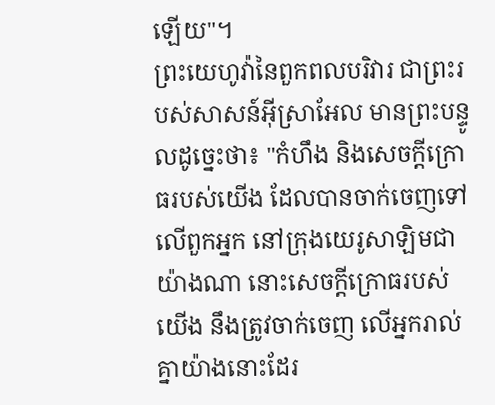ឡើយ"។
ព្រះយេហូវ៉ានៃពួកពលបរិវារ ជាព្រះរបស់សាសន៍អ៊ីស្រាអែល មានព្រះបន្ទូលដូច្នេះថា៖ "កំហឹង និងសេចក្ដីក្រោធរបស់យើង ដែលបានចាក់ចេញទៅលើពួកអ្នក នៅក្រុងយេរូសាឡិមជាយ៉ាងណា នោះសេចក្ដីក្រោធរបស់យើង នឹងត្រូវចាក់ចេញ លើអ្នករាល់គ្នាយ៉ាងនោះដែរ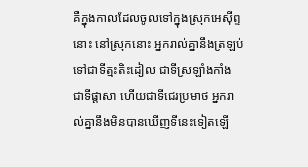គឺក្នុងកាលដែលចូលទៅក្នុងស្រុកអេស៊ីព្ទនោះ នៅស្រុកនោះ អ្នករាល់គ្នានឹងត្រឡប់ទៅជាទីត្មះតិះដៀល ជាទីស្រឡាំងកាំង ជាទីផ្ដាសា ហើយជាទីជេរប្រមាថ អ្នករាល់គ្នានឹងមិនបានឃើញទីនេះទៀតឡើ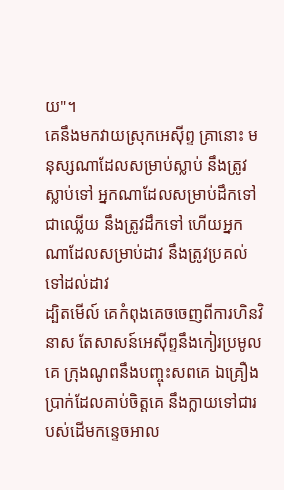យ"។
គេនឹងមកវាយស្រុកអេស៊ីព្ទ គ្រានោះ មនុស្សណាដែលសម្រាប់ស្លាប់ នឹងត្រូវស្លាប់ទៅ អ្នកណាដែលសម្រាប់ដឹកទៅជាឈ្លើយ នឹងត្រូវដឹកទៅ ហើយអ្នកណាដែលសម្រាប់ដាវ នឹងត្រូវប្រគល់ទៅដល់ដាវ
ដ្បិតមើល៍ គេកំពុងគេចចេញពីការហិនវិនាស តែសាសន៍អេស៊ីព្ទនឹងកៀរប្រមូលគេ ក្រុងណូពនឹងបញ្ចុះសពគេ ឯគ្រឿងប្រាក់ដែលគាប់ចិត្តគេ នឹងក្លាយទៅជារបស់ដើមកន្ទេចអាល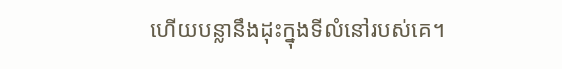ហើយបន្លានឹងដុះក្នុងទីលំនៅរបស់គេ។